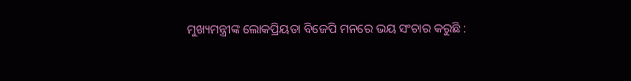ମୁଖ୍ୟମନ୍ତ୍ରୀଙ୍କ ଲୋକପ୍ରିୟତା ବିଜେପି ମନରେ ଭୟ ସଂଚାର କରୁଛି :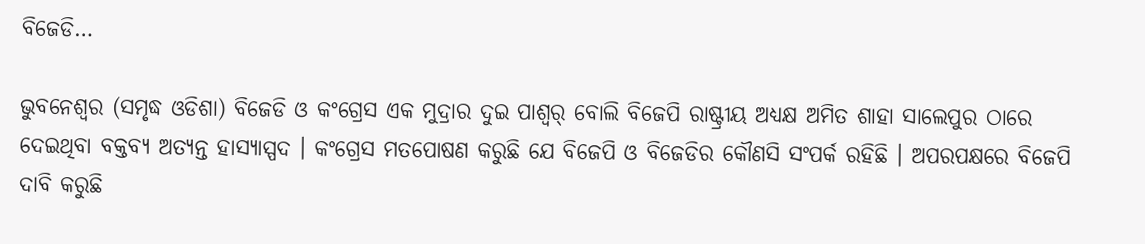ବିଜେଡି…

ଭୁବନେଶ୍ୱର (ସମୃଦ୍ଧ ଓଡିଶା) ବିଜେଡି ଓ କଂଗ୍ରେସ ଏକ ମୁଦ୍ରାର ଦୁଇ ପାଶ୍ୱର୍ ବୋଲି ବିଜେପି ରାଷ୍ଟ୍ରୀୟ ଅଧ୍ୟକ୍ଷ ଅମିତ ଶାହା ସାଲେପୁର ଠାରେ ଦେଇଥିବା ବକ୍ତବ୍ୟ ଅତ୍ୟନ୍ତ ହାସ୍ୟାସ୍ପଦ । କଂଗ୍ରେସ ମତପୋଷଣ କରୁଛି ଯେ ବିଜେପି ଓ ବିଜେଡିର କୌଣସି ସଂପର୍କ ରହିଛି । ଅପରପକ୍ଷରେ ବିଜେପି ଦାବି କରୁଛି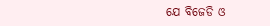ଯେ ବିଜେଡି ଓ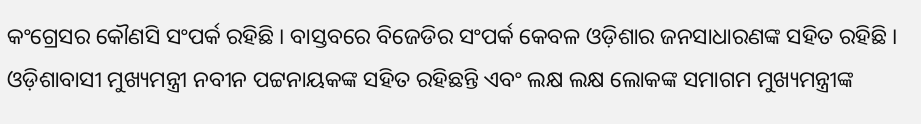କଂଗ୍ରେସର କୌଣସି ସଂପର୍କ ରହିଛି । ବାସ୍ତବରେ ବିଜେଡିର ସଂପର୍କ କେବଳ ଓଡ଼ିଶାର ଜନସାଧାରଣଙ୍କ ସହିତ ରହିଛି । ଓଡ଼ିଶାବାସୀ ମୁଖ୍ୟମନ୍ତ୍ରୀ ନବୀନ ପଟ୍ଟନାୟକଙ୍କ ସହିତ ରହିଛନ୍ତି ଏବଂ ଲକ୍ଷ ଲକ୍ଷ ଲୋକଙ୍କ ସମାଗମ ମୁଖ୍ୟମନ୍ତ୍ରୀଙ୍କ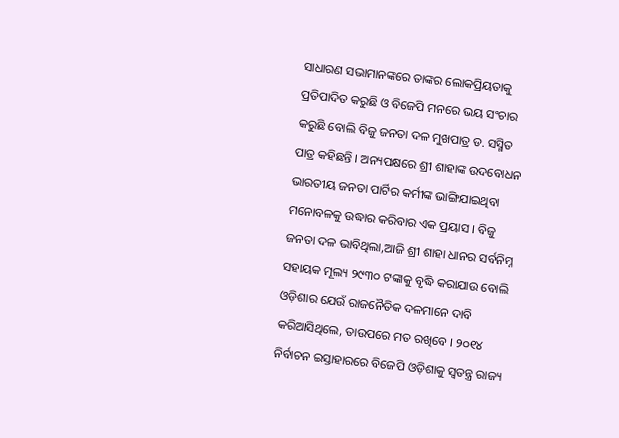ସାଧାରଣ ସଭାମାନଙ୍କରେ ତାଙ୍କର ଲୋକପ୍ରିୟତାକୁ ପ୍ରତିପାଦିତ କରୁଛି ଓ ବିଜେପି ମନରେ ଭୟ ସଂଚାର କରୁଛି ବୋଲି ବିଜୁ ଜନତା ଦଳ ମୁଖପାତ୍ର ଡ. ସସ୍ମିତ ପାତ୍ର କହିଛନ୍ତି । ଅନ୍ୟପକ୍ଷରେ ଶ୍ରୀ ଶାହାଙ୍କ ଉଦବୋଧନ ଭାରତୀୟ ଜନତା ପାର୍ଟିର କର୍ମୀଙ୍କ ଭାଙ୍ଗିଯାଇଥିବା ମନୋବଳକୁ ଉଦ୍ଧାର କରିବାର ଏକ ପ୍ରୟାସ । ବିଜୁ ଜନତା ଦଳ ଭାବିଥିଲା,ଆଜି ଶ୍ରୀ ଶାହା ଧାନର ସର୍ବନିମ୍ନ ସହାୟକ ମୂଲ୍ୟ ୨୯୩୦ ଟଙ୍କାକୁ ବୃଦ୍ଧି କରାଯାଉ ବୋଲି ଓଡ଼ିଶାର ଯେଉଁ ରାଜନୈତିକ ଦଳମାନେ ଦାବି କରିଆସିଥିଲେ, ତାଉପରେ ମତ ରଖିବେ । ୨୦୧୪ ନିର୍ବାଚନ ଇସ୍ତାହାରରେ ବିଜେପି ଓଡ଼ିଶାକୁ ସ୍ୱତନ୍ତ୍ର ରାଜ୍ୟ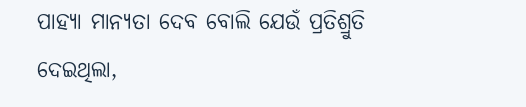ପାହ୍ୟା ମାନ୍ୟତା ଦେବ ବୋଲି ଯେଉଁ ପ୍ରତିଶ୍ରୁତି ଦେଇଥିଲା,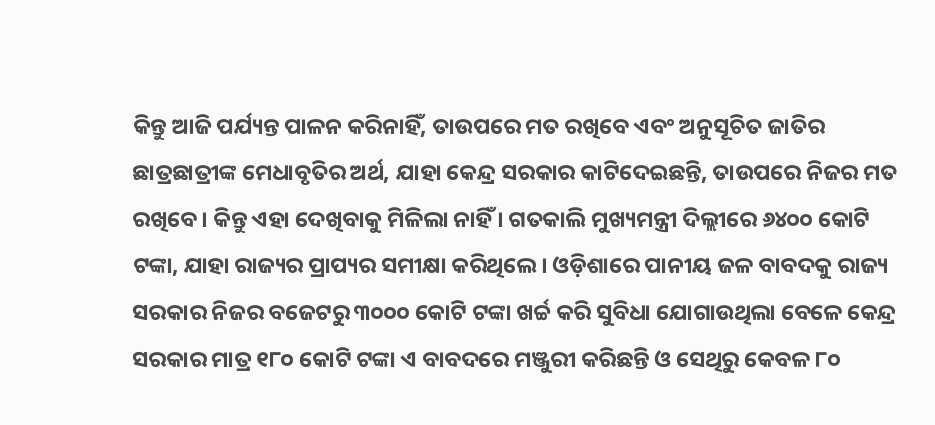କିନ୍ତୁ ଆଜି ପର୍ଯ୍ୟନ୍ତ ପାଳନ କରିନାହିଁ, ତାଉପରେ ମତ ରଖିବେ ଏବଂ ଅନୁସୂଚିତ ଜାତିର ଛାତ୍ରଛାତ୍ରୀଙ୍କ ମେଧାବୃତିର ଅର୍ଥ, ଯାହା କେନ୍ଦ୍ର ସରକାର କାଟିଦେଇଛନ୍ତି, ତାଉପରେ ନିଜର ମତ ରଖିବେ । କିନ୍ତୁ ଏହା ଦେଖିବାକୁ ମିଳିଲା ନାହିଁ । ଗତକାଲି ମୁଖ୍ୟମନ୍ତ୍ରୀ ଦିଲ୍ଲୀରେ ୬୪୦୦ କୋଟି ଟଙ୍କା, ଯାହା ରାଜ୍ୟର ପ୍ରାପ୍ୟର ସମୀକ୍ଷା କରିଥିଲେ । ଓଡ଼ିଶାରେ ପାନୀୟ ଜଳ ବାବଦକୁ ରାଜ୍ୟ ସରକାର ନିଜର ବଜେଟରୁ ୩୦୦୦ କୋଟି ଟଙ୍କା ଖର୍ଚ୍ଚ କରି ସୁବିଧା ଯୋଗାଉଥିଲା ବେଳେ କେନ୍ଦ୍ର ସରକାର ମାତ୍ର ୧୮୦ କୋଟି ଟଙ୍କା ଏ ବାବଦରେ ମଞ୍ଜୁରୀ କରିଛନ୍ତି ଓ ସେଥିରୁ କେବଳ ୮୦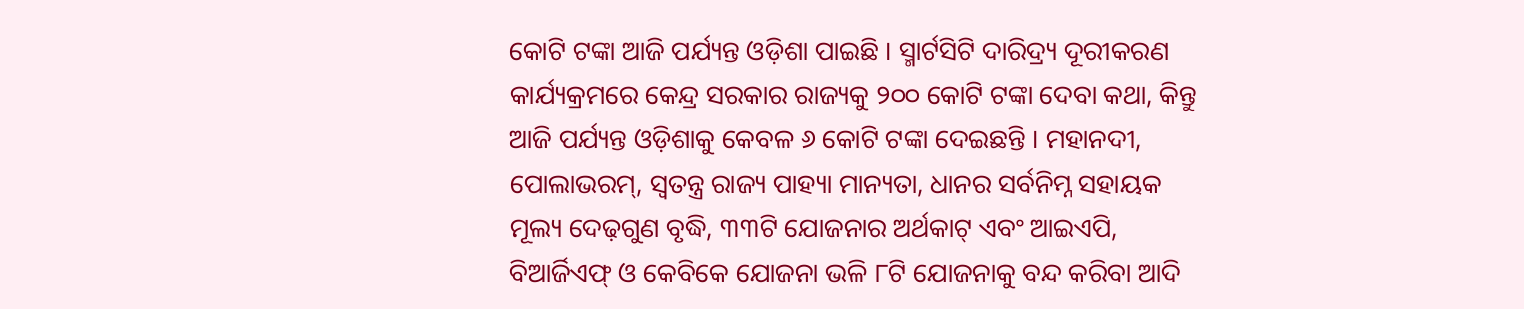କୋଟି ଟଙ୍କା ଆଜି ପର୍ଯ୍ୟନ୍ତ ଓଡ଼ିଶା ପାଇଛି । ସ୍ମାର୍ଟସିଟି ଦାରିଦ୍ର୍ୟ ଦୂରୀକରଣ କାର୍ଯ୍ୟକ୍ରମରେ କେନ୍ଦ୍ର ସରକାର ରାଜ୍ୟକୁ ୨୦୦ କୋଟି ଟଙ୍କା ଦେବା କଥା, କିନ୍ତୁ ଆଜି ପର୍ଯ୍ୟନ୍ତ ଓଡ଼ିଶାକୁ କେବଳ ୬ କୋଟି ଟଙ୍କା ଦେଇଛନ୍ତି । ମହାନଦୀ, ପୋଲାଭରମ୍, ସ୍ୱତନ୍ତ୍ର ରାଜ୍ୟ ପାହ୍ୟା ମାନ୍ୟତା, ଧାନର ସର୍ବନିମ୍ନ ସହାୟକ ମୂଲ୍ୟ ଦେଢ଼ଗୁଣ ବୃଦ୍ଧି, ୩୩ଟି ଯୋଜନାର ଅର୍ଥକାଟ୍ ଏବଂ ଆଇଏପି, ବିଆର୍ଜିଏଫ୍ ଓ କେବିକେ ଯୋଜନା ଭଳି ୮ଟି ଯୋଜନାକୁ ବନ୍ଦ କରିବା ଆଦି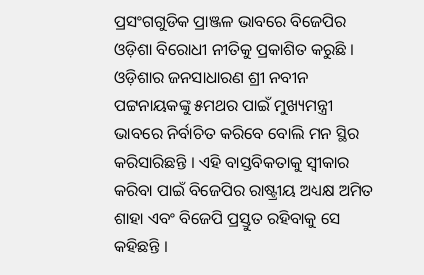ପ୍ରସଂଗଗୁଡିକ ପ୍ରାଞ୍ଜଳ ଭାବରେ ବିଜେପିର ଓଡ଼ିଶା ବିରୋଧୀ ନୀତିକୁ ପ୍ରକାଶିତ କରୁଛି । ଓଡ଼ିଶାର ଜନସାଧାରଣ ଶ୍ରୀ ନବୀନ ପଟ୍ଟନାୟକଙ୍କୁ ୫ମଥର ପାଇଁ ମୁଖ୍ୟମନ୍ତ୍ରୀ ଭାବରେ ନିର୍ବାଚିତ କରିବେ ବୋଲି ମନ ସ୍ଥିର କରିସାରିଛନ୍ତି । ଏହି ବାସ୍ତବିକତାକୁ ସ୍ୱୀକାର କରିବା ପାଇଁ ବିଜେପିର ରାଷ୍ଟ୍ରୀୟ ଅଧ୍ୟକ୍ଷ ଅମିତ ଶାହା ଏବଂ ବିଜେପି ପ୍ରସ୍ତୁତ ରହିବାକୁ ସେ କହିଛନ୍ତି ।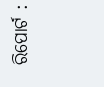ରିପୋର୍ଟ :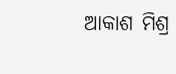ଆକାଶ ମିଶ୍ର